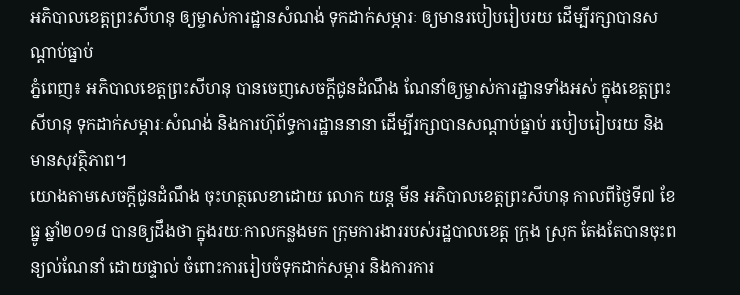អភិបាលខេត្តព្រះសីហនុ ឲ្យម្ចាស់ការដ្ឋានសំណង់ ទុកដាក់សម្ភារៈ ឲ្យមានរបៀបរៀបរយ ដើម្បីរក្សាបានសណ្តាប់ធ្នាប់
ភ្នំពេញ៖ អភិបាលខេត្តព្រះសីហនុ បានចេញសេចក្តីជូនដំណឹង ណែនាំឲ្យម្ចាស់ការដ្ឋានទាំងអស់ ក្នុងខេត្តព្រះសីហនុ ទុកដាក់សម្ភារៈសំណង់ និងការហ៊ុព័ទ្ធការដ្ឋាននានា ដើម្បីរក្សាបានសណ្ដាប់ធ្នាប់ របៀបរៀបរយ និងមានសុវត្ថិភាព។
យោងតាមសេចក្ដីជូនដំណឹង ចុះហត្ថលេខាដោយ លោក យន្ត មីន អភិបាលខេត្តព្រះសីហនុ កាលពីថ្ងៃទី៧ ខែធ្នូ ឆ្នាំ២០១៨ បានឲ្យដឹងថា ក្នុងរយៈកាលកន្លងមក ក្រុមការងាររបស់រដ្ឋបាលខេត្ត ក្រុង ស្រុក តែងតែបានចុះពន្យល់ណែនាំ ដោយផ្ទាល់ ចំពោះការរៀបចំទុកដាក់សម្ភារ និងការការ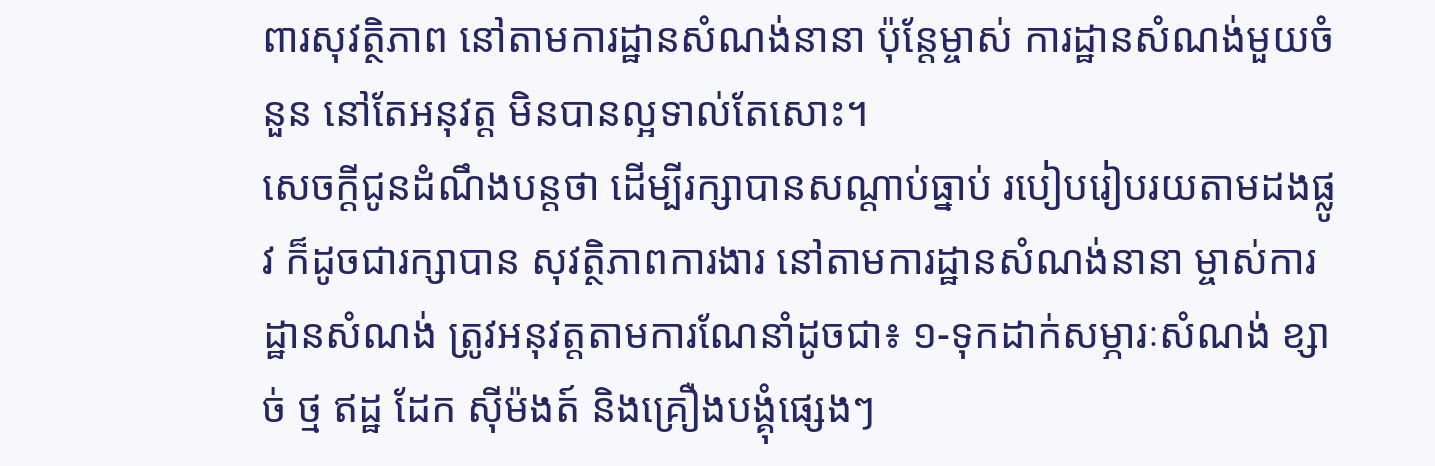ពារសុវត្ថិភាព នៅតាមការដ្ឋានសំណង់នានា ប៉ុន្តែម្ចាស់ ការដ្ឋានសំណង់មួយចំនួន នៅតែអនុវត្ត មិនបានល្អទាល់តែសោះ។
សេចក្ដីជូនដំណឹងបន្តថា ដើម្បីរក្សាបានសណ្ដាប់ធ្នាប់ របៀបរៀបរយតាមដងផ្លូវ ក៏ដូចជារក្សាបាន សុវត្ថិភាពការងារ នៅតាមការដ្ឋានសំណង់នានា ម្ចាស់ការដ្ឋានសំណង់ ត្រូវអនុវត្តតាមការណែនាំដូចជា៖ ១-ទុកដាក់សម្ភារៈសំណង់ ខ្សាច់ ថ្ម ឥដ្ឋ ដែក ស៊ីម៉ងត៍ និងគ្រឿងបង្គុំផ្សេងៗ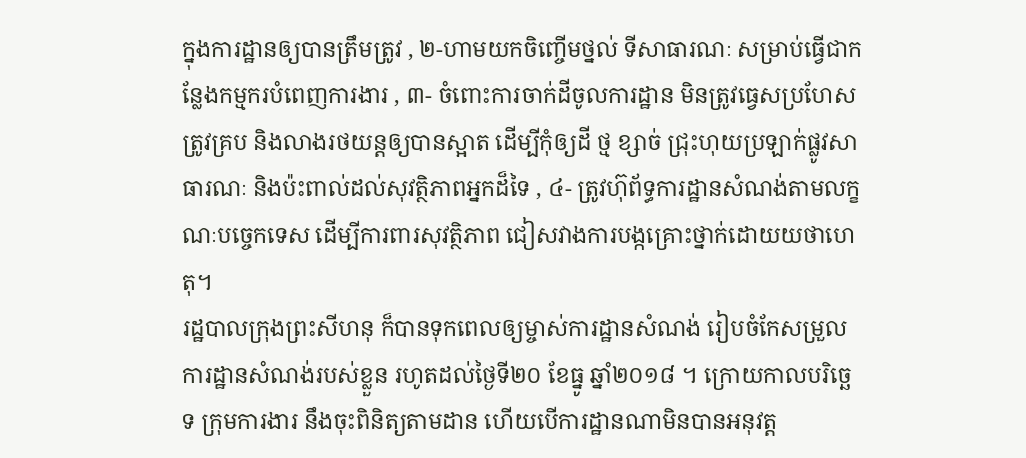ក្នុងការដ្ឋានឲ្យបានត្រឹមត្រូវ , ២-ហាមយកចិញ្ចើមថ្នល់ ទីសាធារណៈ សម្រាប់ធ្វើជាកន្លែងកម្មករបំពេញការងារ , ៣- ចំពោះការចាក់ដីចូលការដ្ឋាន មិនត្រូវធ្វេសប្រហែស ត្រូវគ្រប និងលាងរថយន្តឲ្យបានស្អាត ដើម្បីកុំឲ្យដី ថ្ម ខ្សាច់ ជ្រុះហុយប្រឡាក់ផ្លូវសាធារណៈ និងប៉ះពាល់ដល់សុវត្ថិភាពអ្នកដ៏ទៃ , ៤- ត្រូវហ៊ុព័ទ្ធការដ្ឋានសំណង់តាមលក្ខណៈបច្ចេកទេស ដើម្បីការពារសុវត្ថិភាព ជៀសវាងការបង្កគ្រោះថ្នាក់ដោយយថាហេតុ។
រដ្ឋបាលក្រុងព្រះសីហនុ ក៏បានទុកពេលឲ្យម្ចាស់ការដ្ឋានសំណង់ រៀបចំកែសម្រួលការដ្ឋានសំណង់របស់ខ្លួន រហូតដល់ថ្ងៃទី២០ ខែធ្នូ ឆ្នាំ២០១៨ ។ ក្រោយកាលបរិច្ឆេទ ក្រុមការងារ នឹងចុះពិនិត្យតាមដាន ហើយបើការដ្ឋានណាមិនបានអនុវត្ត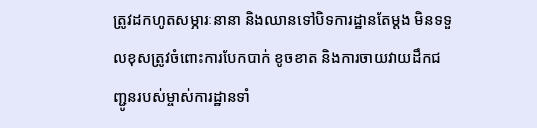ត្រូវដកហូតសម្ភារៈនានា និងឈានទៅបិទការដ្ឋានតែម្ដង មិនទទួលខុសត្រូវចំពោះការបែកបាក់ ខូចខាត និងការចាយវាយដឹកជញ្ជូនរបស់ម្ចាស់ការដ្ឋានទាំ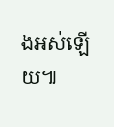ងអស់ឡើយ៕